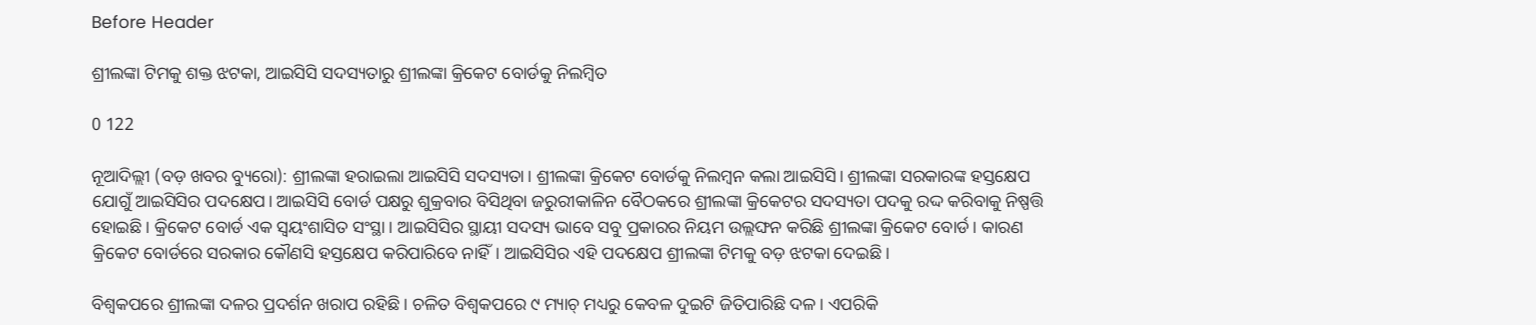Before Header

ଶ୍ରୀଲଙ୍କା ଟିମକୁ ଶକ୍ତ ଝଟକା, ଆଇସିସି ସଦସ୍ୟତାରୁ ଶ୍ରୀଲଙ୍କା କ୍ରିକେଟ ବୋର୍ଡକୁ ନିଲମ୍ବିତ

0 122

ନୂଆଦିଲ୍ଲୀ (ବଡ଼ ଖବର ବ୍ୟୁରୋ): ଶ୍ରୀଲଙ୍କା ହରାଇଲା ଆଇସିସି ସଦସ୍ୟତା। ଶ୍ରୀଲଙ୍କା କ୍ରିକେଟ ବୋର୍ଡକୁ ନିଲମ୍ବନ କଲା ଆଇସିସି। ଶ୍ରୀଲଙ୍କା ସରକାରଙ୍କ ହସ୍ତକ୍ଷେପ ଯୋଗୁଁ ଆଇସିସିର ପଦକ୍ଷେପ। ଆଇସିସି ବୋର୍ଡ ପକ୍ଷରୁ ଶୁକ୍ରବାର ବିସିଥିବା ଜରୁରୀକାଳିନ ବୈଠକରେ ଶ୍ରୀଲଙ୍କା କ୍ରିକେଟର ସଦସ୍ୟତା ପଦକୁ ରଦ୍ଦ କରିବାକୁ ନିଷ୍ପତ୍ତି ହୋଇଛି। କ୍ରିକେଟ ବୋର୍ଡ ଏକ ସ୍ବୟଂଶାସିତ ସଂସ୍ଥା। ଆଇସିସିର ସ୍ଥାୟୀ ସଦସ୍ୟ ଭାବେ ସବୁ ପ୍ରକାରର ନିୟମ ଉଲ୍ଲଙ୍ଘନ କରିଛି ଶ୍ରୀଲଙ୍କା କ୍ରିକେଟ ବୋର୍ଡ। କାରଣ କ୍ରିକେଟ ବୋର୍ଡରେ ସରକାର କୌଣସି ହସ୍ତକ୍ଷେପ କରିପାରିବେ ନାହିଁ। ଆଇସିସିର ଏହି ପଦକ୍ଷେପ ଶ୍ରୀଲଙ୍କା ଟିମକୁ ବଡ଼ ଝଟକା ଦେଇଛି ।

ବିଶ୍ୱକପରେ ଶ୍ରୀଲଙ୍କା ଦଳର ପ୍ରଦର୍ଶନ ଖରାପ ରହିଛି । ଚଳିତ ବିଶ୍ୱକପରେ ୯ ମ୍ୟାଚ୍ ମଧ୍ୟରୁ କେବଳ ଦୁଇଟି ଜିତିପାରିଛି ଦଳ। ଏପରିକି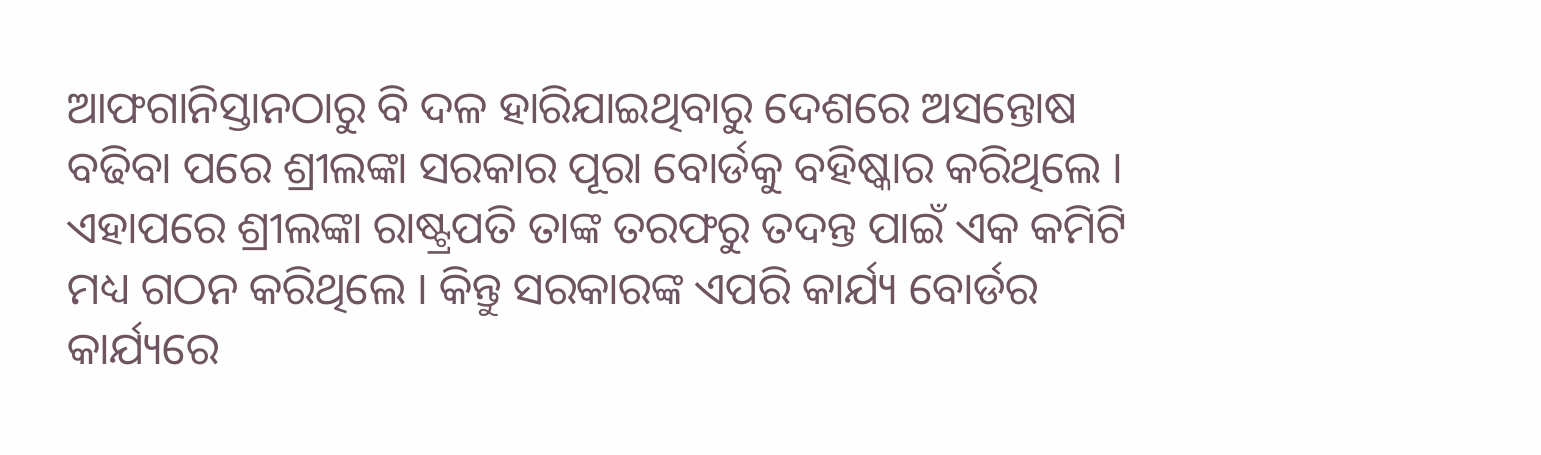ଆଫଗାନିସ୍ତାନଠାରୁ ବି ଦଳ ହାରିଯାଇଥିବାରୁ ଦେଶରେ ଅସନ୍ତୋଷ ବଢିବା ପରେ ଶ୍ରୀଲଙ୍କା ସରକାର ପୂରା ବୋର୍ଡକୁ ବହିଷ୍କାର କରିଥିଲେ । ଏହାପରେ ଶ୍ରୀଲଙ୍କା ରାଷ୍ଟ୍ରପତି ତାଙ୍କ ତରଫରୁ ତଦନ୍ତ ପାଇଁ ଏକ କମିଟି ମଧ୍ୟ ଗଠନ କରିଥିଲେ । କିନ୍ତୁ ସରକାରଙ୍କ ଏପରି କାର୍ଯ୍ୟ ବୋର୍ଡର କାର୍ଯ୍ୟରେ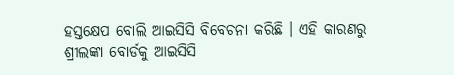ହସ୍ତକ୍ଷେପ ବୋଲି ଆଇସିସି ବିବେଚନା କରିଛି । ଏହି କାରଣରୁ ଶ୍ରୀଲଙ୍କା ବୋର୍ଡକୁ ଆଇସିସି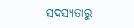ସଦସ୍ୟତାରୁ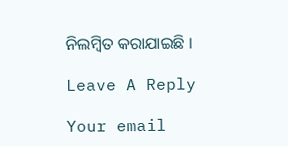ନିଲମ୍ବିତ କରାଯାଇଛି ।

Leave A Reply

Your email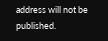address will not be published.